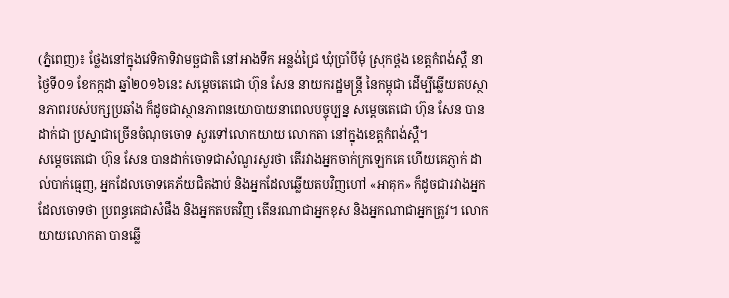(ភ្នំពេញ)៖ ថ្លែងនៅក្នុងវេទិកាទិវាមច្ឆជាតិ នៅអាងទឹក អន្លង់ជ្រៃ ឃុំប្រាំបីមុំ ស្រុកថ្ពង ខេត្តកំពង់ស្ពឺ នាថ្ងៃទី០១ ខែកក្កដា ឆ្នាំ២០១៦នេះ សម្តេចតេជោ ហ៊ុន សែន នាយករដ្ឋមន្រ្តី នៃកម្ពុជា ដើម្បីឆ្លើយតបស្ថានភាពរបស់បក្សប្រឆាំង ក៏ដូចជាស្ថានភាពនយោបាយនាពេលបច្ចុប្បន្ន សម្តេចតេជោ ហ៊ុន សែន បានដាក់ជា ប្រស្នាជាច្រើនចំណុចចោទ សួរទៅលោកយាយ លោកតា នៅក្នុងខេត្តកំពង់ស្ពឺ។
សម្តេចតេជោ ហ៊ុន សែន បានដាក់ចោទជាសំណួរសួរថា តើរវាងអ្នកចាក់ក្រឡេកគេ ហើយគេភ្ញាក់ ដាល់បាក់ធ្មេញ, អ្នកដែលចោទគេភ័យជិតងាប់ និងអ្នកដែលឆ្លើយតបវិញហៅ «អាគុក» ក៏ដូចជារវាងអ្នកដែលចោទថា ប្រពន្ធគេជាសំផឹង និងអ្នកតបតវិញ តើនរណាជាអ្នកខុស និងអ្នកណាជាអ្នកត្រូវ។ លោកយាយលោកតា បានឆ្លើ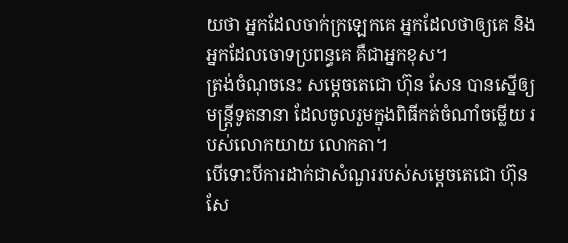យថា អ្នកដែលចាក់ក្រឡេកគេ អ្នកដែលថាឲ្យគេ និងអ្នកដែលចោទប្រពន្ធគេ គឺជាអ្នកខុស។
ត្រង់ចំណុចនេះ សម្តេចតេជោ ហ៊ុន សែន បានស្នើឲ្យមន្រ្តីទូតនានា ដែលចូលរួមក្នុងពិធីកត់ចំណាំចម្លើយ របស់លោកយាយ លោកតា។
បើទោះបីការដាក់ជាសំណួររបស់សម្តេចតេជោ ហ៊ុន សែ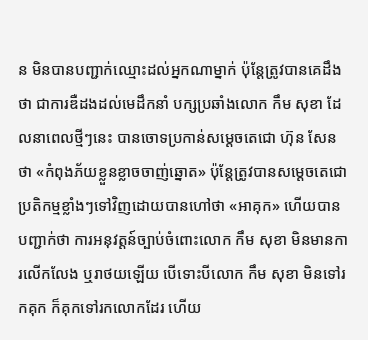ន មិនបានបញ្ជាក់ឈ្មោះដល់អ្នកណាម្នាក់ ប៉ុន្តែត្រូវបានគេដឹងថា ជាការឌឺដងដល់មេដឹកនាំ បក្សប្រឆាំងលោក កឹម សុខា ដែលនាពេលថ្មីៗនេះ បានចោទប្រកាន់សម្តេចតេជោ ហ៊ុន សែន ថា «កំពុងភ័យខ្លួនខ្លាចចាញ់ឆ្នោត» ប៉ុន្តែត្រូវបានសម្តេចតេជោ ប្រតិកម្មខ្លាំងៗទៅវិញដោយបានហៅថា «អាគុក» ហើយបានបញ្ជាក់ថា ការអនុវត្តន៍ច្បាប់ចំពោះលោក កឹម សុខា មិនមានការលើកលែង ឬរាថយឡើយ បើទោះបីលោក កឹម សុខា មិនទៅរកគុក ក៏គុកទៅរកលោកដែរ ហើយ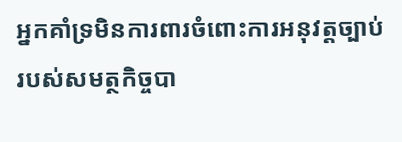អ្នកគាំទ្រមិនការពារចំពោះការអនុវត្តច្បាប់ របស់សមត្ថកិច្ចបា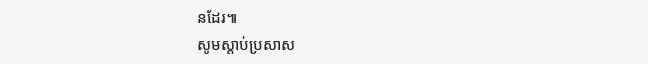នដែរ៕
សូមស្តាប់ប្រសាស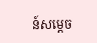ន៍សម្តេច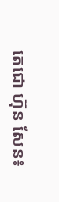តេជោ ហ៊ុន សែន៖